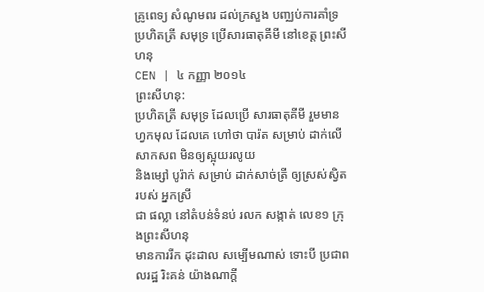គ្រូពេទ្យ សំណូមពរ ដល់ក្រសួង បញ្ឈប់ការគាំទ្រ ប្រហិតត្រី សមុទ្រ ប្រើសារធាតុគីមី នៅខេត្ត ព្រះសីហនុ
CEN | ៤ កញ្ញា ២០១៤
ព្រះសីហនុ:
ប្រហិតត្រី សមុទ្រ ដែលប្រើ សារធាតុគីមី រួមមាន
ហ្វកមុល ដែលគេ ហៅថា បារ៉ត សម្រាប់ ដាក់លើសាកសព មិនឲ្យស្អុយរលូយ
និងម្សៅ បូរ៉ាក់ សម្រាប់ ដាក់សាច់ត្រី ឲ្យស្រស់ស្វិត របស់ អ្នកស្រី
ជា ផល្លា នៅតំបន់ទំនប់ រលក សង្កាត់ លេខ១ ក្រុងព្រះសីហនុ
មានការរីក ដុះដាល សម្បើមណាស់ ទោះបី ប្រជាពលរដ្ឋ រិះគន់ យ៉ាងណាក្តី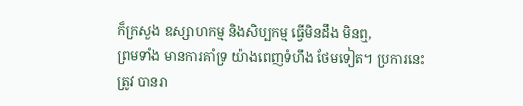ក៏ក្រសួង ឧស្សាហកម្ម និងសិប្បកម្ម ធ្វើមិនដឹង មិនឮ,
ព្រមទាំង មានការគាំទ្រ យ៉ាងពេញទំហឹង ថែមទៀត។ ប្រការនេះ
ត្រូវ បានរា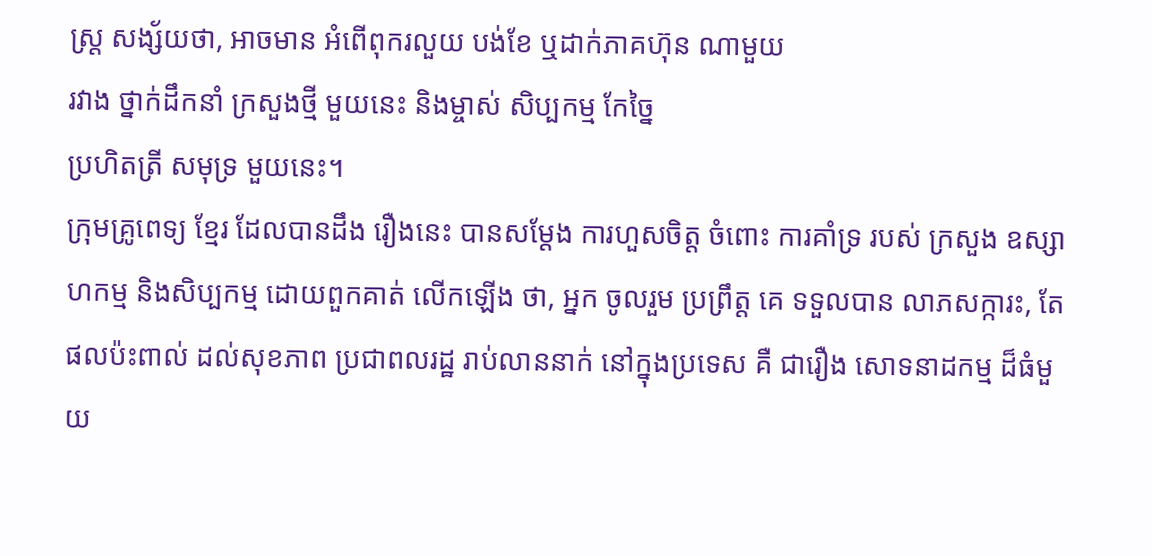ស្ត្រ សង្ស័យថា, អាចមាន អំពើពុករលួយ បង់ខែ ឬដាក់ភាគហ៊ុន ណាមួយ
រវាង ថ្នាក់ដឹកនាំ ក្រសួងថ្មី មួយនេះ និងម្ចាស់ សិប្បកម្ម កែច្នៃ
ប្រហិតត្រី សមុទ្រ មួយនេះ។
ក្រុមគ្រូពេទ្យ ខ្មែរ ដែលបានដឹង រឿងនេះ បានសម្តែង ការហួសចិត្ត ចំពោះ ការគាំទ្រ របស់ ក្រសួង ឧស្សាហកម្ម និងសិប្បកម្ម ដោយពួកគាត់ លើកឡើង ថា, អ្នក ចូលរួម ប្រព្រឹត្ត គេ ទទួលបាន លាភសក្ការះ, តែ ផលប៉ះពាល់ ដល់សុខភាព ប្រជាពលរដ្ឋ រាប់លាននាក់ នៅក្នុងប្រទេស គឺ ជារឿង សោទនាដកម្ម ដ៏ធំមួយ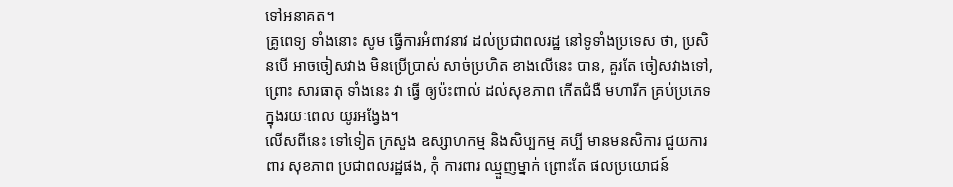ទៅអនាគត។
គ្រូពេទ្យ ទាំងនោះ សូម ធ្វើការអំពាវនាវ ដល់ប្រជាពលរដ្ឋ នៅទូទាំងប្រទេស ថា, ប្រសិនបើ អាចចៀសវាង មិនប្រើប្រាស់ សាច់ប្រហិត ខាងលើនេះ បាន, គួរតែ ចៀសវាងទៅ, ព្រោះ សារធាតុ ទាំងនេះ វា ធ្វើ ឲ្យប៉ះពាល់ ដល់សុខភាព កើតជំងឺ មហារីក គ្រប់ប្រភេទ ក្នុងរយៈពេល យូរអង្វែង។
លើសពីនេះ ទៅទៀត ក្រសួង ឧស្សាហកម្ម និងសិប្បកម្ម គប្បី មានមនសិការ ជួយការពារ សុខភាព ប្រជាពលរដ្ឋផង, កុំ ការពារ ឈ្មួញម្នាក់ ព្រោះតែ ផលប្រយោជន៍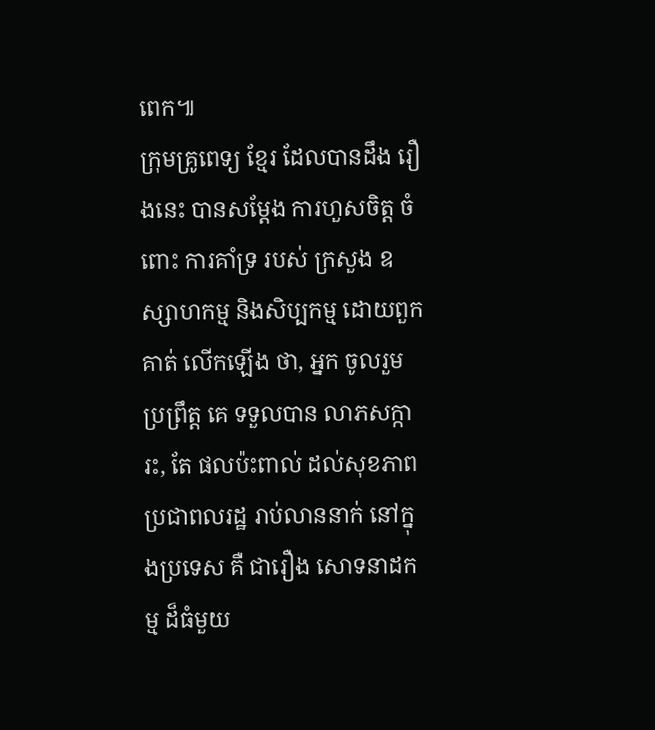ពេក៕
ក្រុមគ្រូពេទ្យ ខ្មែរ ដែលបានដឹង រឿងនេះ បានសម្តែង ការហួសចិត្ត ចំពោះ ការគាំទ្រ របស់ ក្រសួង ឧស្សាហកម្ម និងសិប្បកម្ម ដោយពួកគាត់ លើកឡើង ថា, អ្នក ចូលរួម ប្រព្រឹត្ត គេ ទទួលបាន លាភសក្ការះ, តែ ផលប៉ះពាល់ ដល់សុខភាព ប្រជាពលរដ្ឋ រាប់លាននាក់ នៅក្នុងប្រទេស គឺ ជារឿង សោទនាដកម្ម ដ៏ធំមួយ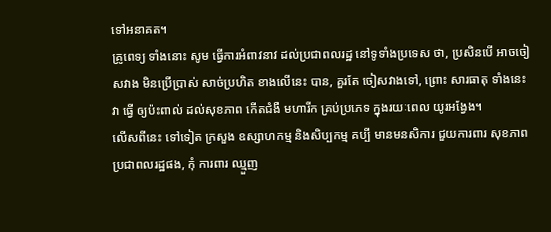ទៅអនាគត។
គ្រូពេទ្យ ទាំងនោះ សូម ធ្វើការអំពាវនាវ ដល់ប្រជាពលរដ្ឋ នៅទូទាំងប្រទេស ថា, ប្រសិនបើ អាចចៀសវាង មិនប្រើប្រាស់ សាច់ប្រហិត ខាងលើនេះ បាន, គួរតែ ចៀសវាងទៅ, ព្រោះ សារធាតុ ទាំងនេះ វា ធ្វើ ឲ្យប៉ះពាល់ ដល់សុខភាព កើតជំងឺ មហារីក គ្រប់ប្រភេទ ក្នុងរយៈពេល យូរអង្វែង។
លើសពីនេះ ទៅទៀត ក្រសួង ឧស្សាហកម្ម និងសិប្បកម្ម គប្បី មានមនសិការ ជួយការពារ សុខភាព ប្រជាពលរដ្ឋផង, កុំ ការពារ ឈ្មួញ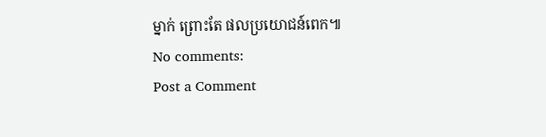ម្នាក់ ព្រោះតែ ផលប្រយោជន៍ពេក៕
No comments:
Post a Comment